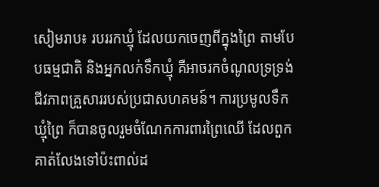សៀមរាប៖ របររកឃ្មុំ ដែលយកចេញពីក្នុងព្រៃ តាមបែបធម្មជាតិ និងអ្នកលក់ទឹកឃ្មុំ គឺអាចរកចំណូលទ្រទ្រង់ជីវភាពគ្រួសាររបស់ប្រជាសហគមន៍។ ការប្រមូលទឹកឃ្មុំព្រៃ ក៏បានចូលរួមចំណែកការពារព្រៃឈើ ដែលពួកគាត់លែងទៅប៉ះពាល់ដ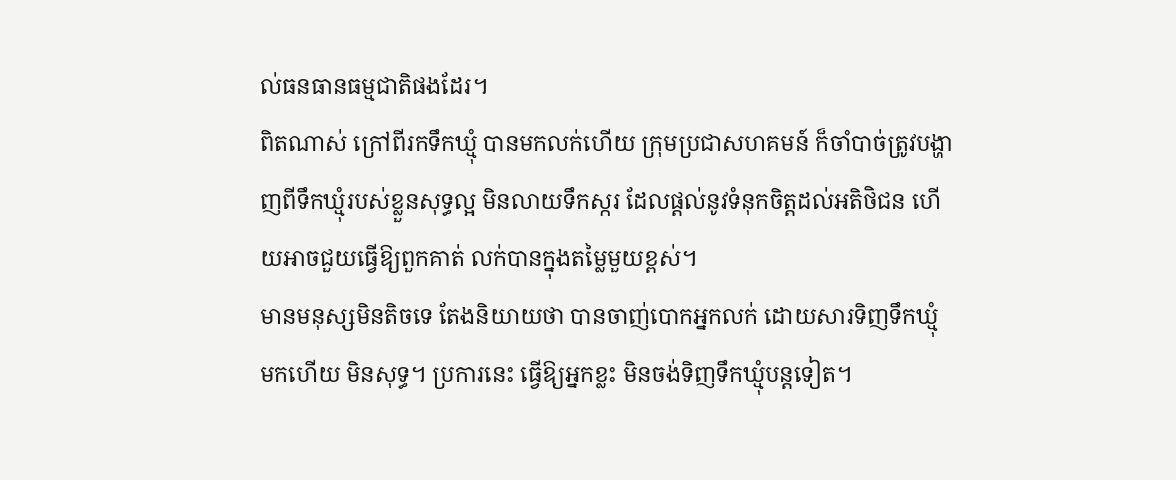ល់ធនធានធម្មជាតិផងដែរ។
ពិតណាស់ ក្រៅពីរកទឹកឃ្មុំ បានមកលក់ហើយ ក្រុមប្រជាសហគមន៍ ក៏ចាំបាច់ត្រូវបង្ហាញពីទឹកឃ្មុំរបស់ខ្លួនសុទ្ធល្អ មិនលាយទឹកស្ករ ដែលផ្តល់នូវទំនុកចិត្តដល់អតិថិជន ហើយអាចជួយធ្វើឱ្យពួកគាត់ លក់បានក្នុងតម្លៃមួយខ្ពស់។
មានមនុស្សមិនតិចទេ តែងនិយាយថា បានចាញ់បោកអ្នកលក់ ដោយសារទិញទឹកឃ្មុំ មកហើយ មិនសុទ្ធ។ ប្រការនេះ ធ្វើឱ្យអ្នកខ្លះ មិនចង់ទិញទឹកឃ្មុំបន្តទៀត។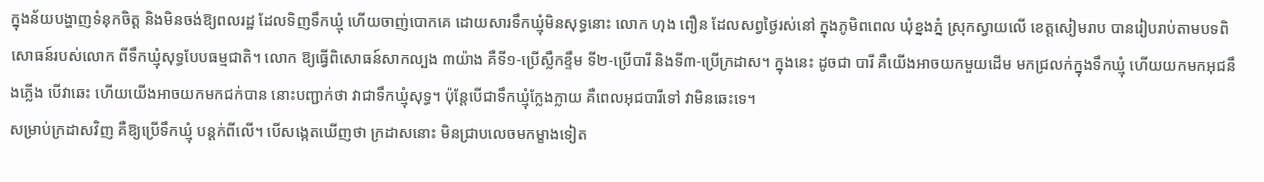ក្នុងន័យបង្ហាញទំនុកចិត្ត និងមិនចង់ឱ្យពលរដ្ឋ ដែលទិញទឹកឃ្មុំ ហើយចាញ់បោកគេ ដោយសារទឹកឃ្មុំមិនសុទ្ធនោះ លោក ហុង ពឿន ដែលសព្វថ្ងៃរស់នៅ ក្នុងភូមិពពេល ឃុំខ្នងភ្នំ ស្រុកស្វាយលើ ខេត្តសៀមរាប បានរៀបរាប់តាមបទពិសោធន៍របស់លោក ពីទឹកឃ្មុំសុទ្ធបែបធម្មជាតិ។ លោក ឱ្យធ្វើពិសោធន៍សាកល្បង ៣យ៉ាង គឺទី១-ប្រើស្លឹកខ្ទឹម ទី២-ប្រើបារី និងទី៣-ប្រើក្រដាស។ ក្នុងនេះ ដូចជា បារី គឺយើងអាចយកមួយដើម មកជ្រលក់ក្នុងទឹកឃ្មុំ ហើយយកមកអុជនឹងភ្លើង បើវាឆេះ ហើយយើងអាចយកមកជក់បាន នោះបញ្ជាក់ថា វាជាទឹកឃ្មុំសុទ្ធ។ ប៉ុន្តែបើជាទឹកឃ្មុំក្លែងក្លាយ គឺពេលអុជបារីទៅ វាមិនឆេះទេ។
សម្រាប់ក្រដាសវិញ គឺឱ្យប្រើទឹកឃ្មុំ បន្តក់ពីលើ។ បើសង្កេតឃើញថា ក្រដាសនោះ មិនជា្របលេចមកម្ខាងទៀត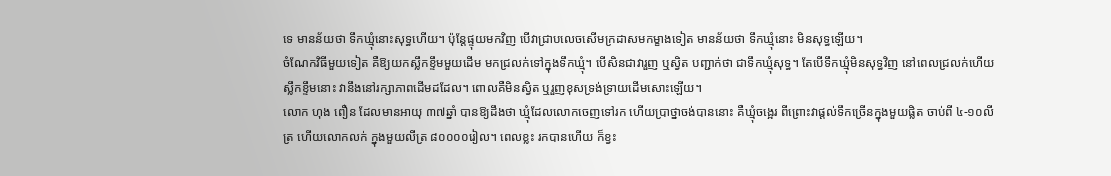ទេ មានន័យថា ទឹកឃ្មុំនោះសុទ្ធហើយ។ ប៉ុន្តែផ្ទុយមកវិញ បើវាជ្រាបលេចសើមក្រដាសមកម្ខាងទៀត មានន័យថា ទឹកឃ្មុំនោះ មិនសុទ្ធឡើយ។
ចំណែកវិធីមួយទៀត គឺឱ្យយកស្លឹកខ្ទឹមមួយដើម មកជ្រលក់ទៅក្នុងទឹកឃ្មុំ។ បើសិនជាវារួញ ឬស្វិត បញ្ជាក់ថា ជាទឹកឃ្មុំសុទ្ធ។ តែបើទឹកឃ្មុំមិនសុទ្ធវិញ នៅពេលជ្រលក់ហើយ ស្លឹកខ្ទឹមនោះ វានឹងនៅរក្សាភាពដើមដដែល។ ពោលគឺមិនស្វិត ឬរួញខុសទ្រង់ទ្រាយដើមសោះឡើយ។
លោក ហុង ពឿន ដែលមានអាយុ ៣៧ឆ្នាំ បានឱ្យដឹងថា ឃ្មុំដែលលោកចេញទៅរក ហើយប្រាថ្នាចង់បាននោះ គឺឃ្មុំចង្អេរ ពីព្រោះវាផ្តល់ទឹកច្រើនក្នុងមួយផ្លិត ចាប់ពី ៤-១០លីត្រ ហើយលោកលក់ ក្នុងមួយលីត្រ ៨០០០០រៀល។ ពេលខ្លះ រកបានហើយ ក៏ខ្វះ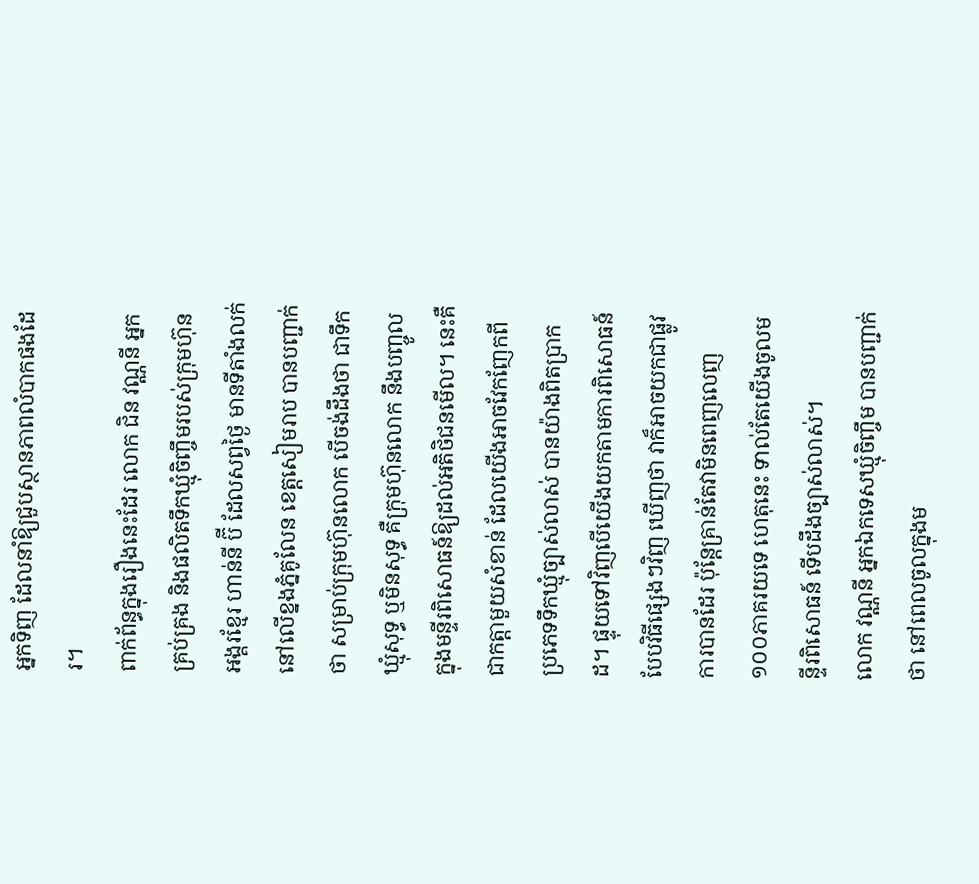អ្នកទិញ ដែលនាំឱ្យជួបស្ថានភាពលំបាកផងដែរ។
ពាក់ព័ន្ធក្នុងរឿងនេះដែរ លោក ជិន វណ្ណនី អ្នកគ្រប់គ្រង និងផលិតទឹកឃ្មុំចិញ្ចឹមរបស់ក្រុមហ៊ុនអង្គរខ្មែរ ហាន់នី ប៊ី ដែលសព្វថ្ងៃ មានទីតាំងលក់នៅលើខ្នងភ្នំគូលែន ខេត្តសៀមរាប បានបញ្ជាក់ថា សម្រាប់ក្រុមហ៊ុនលោក បើចង់ដឹងថា ជាទឹកឃ្មុំសុទ្ធ ឬមិនសុទ្ធ គឺក្រុមហ៊ុនលោក នឹងបញ្ចូលក្នុងមន្ទីរពិសោធន៍ឱ្យដល់អតិថិជនមើល។ នេះគឺជាកត្តាមួយសំខាន់ ដែលយើងអាចវែកញែកពីប្រភេទទឹកឃ្មុំច្បាស់លាស់ បានយ៉ាងពិតប្រាកដ។ ផ្ទុយទៅវិញបើយើងយកតាមការពិសោធន៍បែបវិធីផ្សេងៗវិញ ឃើញថា វាក៏អាចយកជាផ្លូវការបានដែរ ប៉ុន្តែគ្រាន់តែវាមិនពេញលេញ ១០០ភាគរយទេ ហេតុនេះ ទាល់តែយើងចូលមន្ទីរពិសោធន៍ ទើបដឹងច្បាស់លាស់។
លោក វណ្ណនី អ្នកឯកទេសឃ្មុំចិញ្ចឹម បានបញ្ជាក់ថា នៅពេលចូលក្នុងម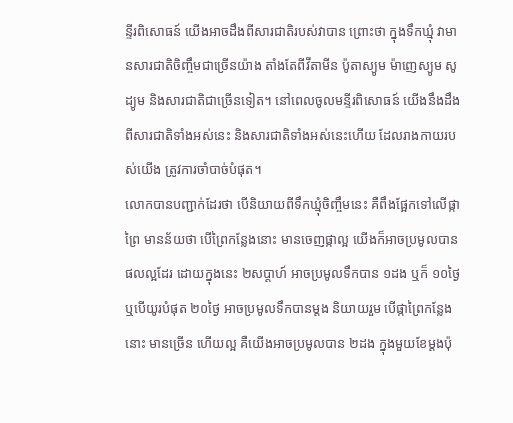ន្ទីរពិសោធន៍ យើងអាចដឹងពីសារជាតិរបស់វាបាន ព្រោះថា ក្នុងទឹកឃ្មុំ វាមានសារជាតិចិញ្ចឹមជាច្រើនយ៉ាង តាំងតែពីវីតាមីន ប៉ូតាស្យូម ម៉ាញេស្យូម សូដ្យូម និងសារជាតិជាច្រើនទៀត។ នៅពេលចូលមន្ទីរពិសោធន៍ យើងនឹងដឹងពីសារជាតិទាំងអស់នេះ និងសារជាតិទាំងអស់នេះហើយ ដែលរាងកាយរបស់យើង ត្រូវការចាំបាច់បំផុត។
លោកបានបញ្ជាក់ដែរថា បើនិយាយពីទឹកឃ្មុំចិញ្ចឹមនេះ គឺពឹងផ្អែកទៅលើផ្កាព្រៃ មានន័យថា បើព្រៃកន្លែងនោះ មានចេញផ្កាល្អ យើងក៏អាចប្រមូលបានផលល្អដែរ ដោយក្នុងនេះ ២សប្តាហ៍ អាចប្រមូលទឹកបាន ១ដង ឬក៏ ១០ថ្ងៃ ឬបើយូរបំផុត ២០ថ្ងៃ អាចប្រមូលទឹកបានម្តង និយាយរួម បើផ្កាព្រៃកន្លែងនោះ មានច្រើន ហើយល្អ គឺយើងអាចប្រមូលបាន ២ដង ក្នុងមួយខែម្តងប៉ុ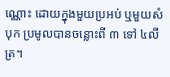ណ្ណោះ ដោយក្នុងមួយប្រអប់ ឬមួយសំបុក ប្រមូលបានចន្លោះពី ៣ ទៅ ៤លីត្រ។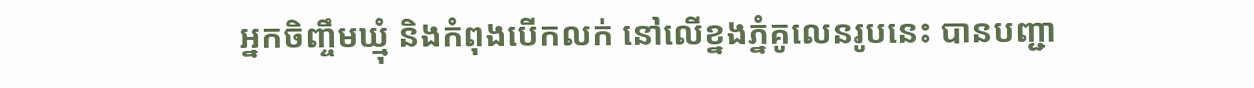អ្នកចិញ្ចឹមឃ្មុំ និងកំពុងបើកលក់ នៅលើខ្នងភ្នំគូលេនរូបនេះ បានបញ្ជា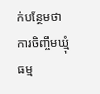ក់បន្ថែមថា ការចិញ្ចឹមឃ្មុំធម្ម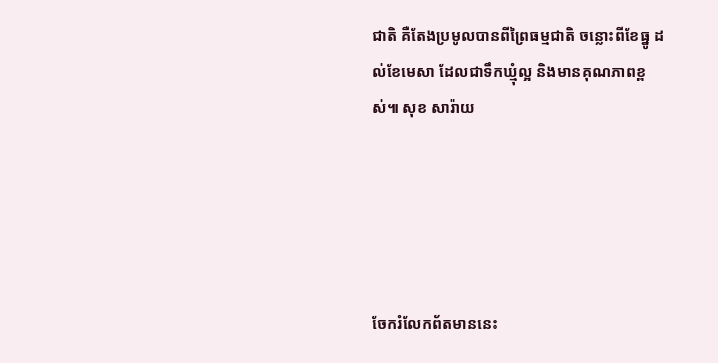ជាតិ គឺតែងប្រមូលបានពីព្រៃធម្មជាតិ ចន្លោះពីខែធ្នូ ដល់ខែមេសា ដែលជាទឹកឃ្មុំល្អ និងមានគុណភាពខ្ពស់៕ សុខ សារ៉ាយ





ចែករំលែកព័តមាននេះ